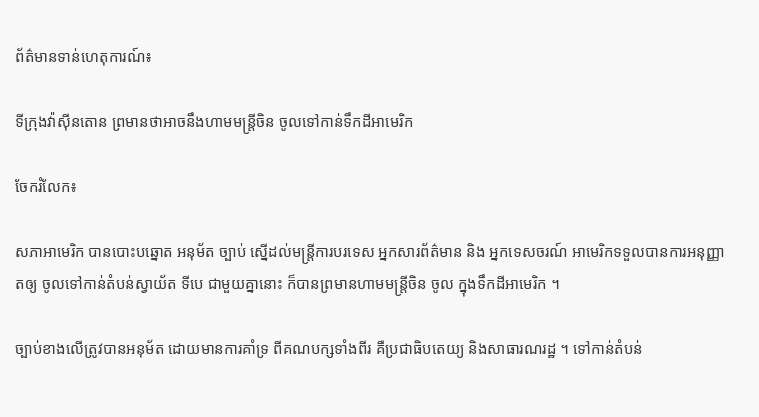ព័ត៌មានទាន់ហេតុការណ៍៖

ទីក្រុងវ៉ាស៊ីនតោន ព្រមានថាអាចនឹងហាមមន្ត្រីចិន ចូលទៅកាន់ទឹកដីអាមេរិក

ចែករំលែក៖

សភាអាមេរិក បានបោះបឆ្នោត អនុម័ត ច្បាប់ ស្នើដល់មន្ត្រីការបរទេស អ្នកសារព័ត៌មាន និង អ្នកទេសចរណ៍ អាមេរិកទទួលបានការអនុញ្ញាតឲ្យ ចូលទៅកាន់តំបន់ស្វាយ័ត ទីបេ ជាមួយគ្នានោះ ក៏បានព្រមានហាមមន្ត្រីចិន ចូល ក្នុងទឹកដីអាមេរិក ។

ច្បាប់ខាងលើត្រូវបានអនុម័ត ដោយមានការគាំទ្រ ពីគណបក្សទាំងពីរ គឺប្រជាធិបតេយ្យ និងសាធារណរដ្ឋ ។ ទៅកាន់តំបន់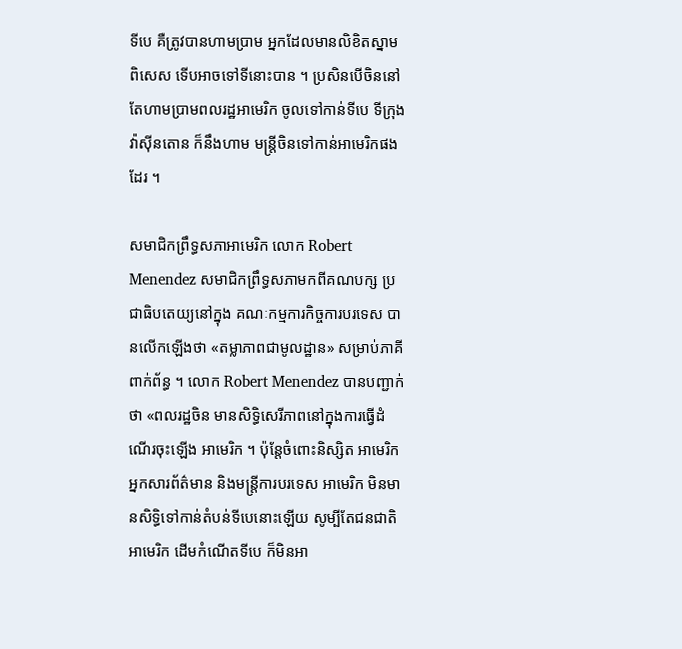ទីបេ គឺត្រូវបានហាមប្រាម អ្នកដែលមានលិខិតស្នាមពិសេស ទើបអាចទៅទីនោះបាន ។ ប្រសិនបើចិននៅតែហាមប្រាមពលរដ្ឋអាមេរិក ចូលទៅកាន់ទីបេ ទីក្រុងវ៉ាស៊ីនតោន ក៏នឹងហាម មន្ត្រីចិនទៅកាន់អាមេរិកផងដែរ ។

សមាជិកព្រឹទ្ធសភាអាមេរិក លោក Robert Menendez សមាជិកព្រឹទ្ធសភាមកពីគណបក្ស ប្រជាធិបតេយ្យនៅក្នុង គណៈកម្មការកិច្ចការបរទេស បានលើកឡើងថា «តម្លាភាពជាមូលដ្ឋាន» សម្រាប់ភាគីពាក់ព័ន្ធ ។ លោក Robert Menendez បានបញ្ជាក់ថា «ពលរដ្ឋចិន មានសិទ្ធិសេរីភាពនៅក្នុងការធ្វើដំណើរចុះឡើង អាមេរិក ។ ប៉ុន្តែចំពោះនិស្សិត អាមេរិក អ្នកសារព័ត៌មាន និងមន្ត្រីការបរទេស អាមេរិក មិនមានសិទ្ធិទៅកាន់តំបន់ទីបេនោះឡើយ សូម្បីតែជនជាតិអាមេរិក ដើមកំណើតទីបេ ក៏មិនអា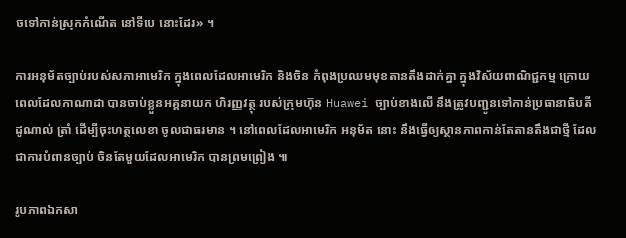ចទៅកាន់ស្រុកកំណើត នៅទីបេ នោះដែរ» ។

ការអនុម័តច្បាប់របស់សភាអាមេរិក ក្នុងពេលដែលអាមេរិក និងចិន កំពុងប្រឈមមុខតានតឹងដាក់គ្នា ក្នុងវិស័យពាណិជ្ជកម្ម ក្រោយពេលដែលកាណាដា បានចាប់ខ្លួនអគ្គនាយក ហិរញ្ញវត្ថុ របស់ក្រុមហ៊ុន Huawei ច្បាប់ខាងលើ នឹងត្រូវបញ្ជូនទៅកាន់ប្រធានាធិបតីដូណាល់ ត្រាំ ដើម្បីចុះហត្ថលេខា ចូលជាធរមាន ។ នៅពេលដែលអាមេរិក អនុម័ត នោះ នឹងធ្វើឲ្យស្ថានភាពកាន់តែតានតឹងជាថ្មី ដែលជាការបំពានច្បាប់ ចិនតែមួយដែលអាមេរិក បានព្រមព្រៀង ៕

រូបភាពឯកសា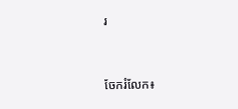រ


ចែករំលែក៖